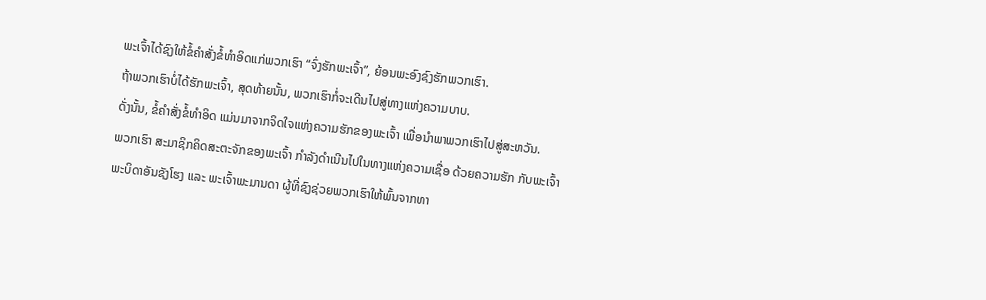ພະເຈົ້າໄດ້ຊົງໃຫ້ຂໍ້ຄໍາສັ່ງຂໍ້ທໍາອິດແກ່ພວກເຮົາ “ຈົ່ງຮັກພະເຈົ້າ”, ຍ້ອນພະອົງຊົງຮັກພວກເຮົາ.
ຖ້າພວກເຮົາບໍ່ໄດ້ຮັກພະເຈົ້າ, ສຸດທ້າຍນັ້ນ, ພວກເຮົາກໍ່ຈະເດີນໄປສູ່ທາງແຫ່ງຄວາມບາບ.
ດັ່ງນັ້ນ, ຂໍ້ຄໍາສັ່ງຂໍ້ທໍາອິດ ແມ່ນມາຈາກຈິດໃຈແຫ່ງຄວາມຮັກຂອງພະເຈົ້າ ເພື່ອນໍາພາພວກເຮົາໄປສູ່ສະຫວັນ.
ພວກເຮົາ ສະມາຊິກຄິດສະຕະຈັກຂອງພະເຈົ້າ ກໍາລັງດຳເນີນໄປໃນທາງແຫ່ງຄວາມເຊື່ອ ດ້ວຍຄວາມຮັກ ກັບພະເຈົ້າ ພະບິດາອັນຊັງໂຮງ ແລະ ພະເຈົ້າພະມານດາ ຜູ້ທີ່ຊົງຊ່ວຍພວກເຮົາໃຫ້ພົ້ນຈາກທາ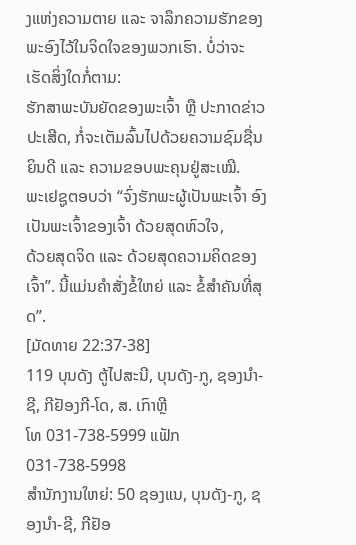ງແຫ່ງຄວາມຕາຍ ແລະ ຈາລຶກຄວາມຮັກຂອງພະອົງໄວ້ໃນຈິດໃຈຂອງພວກເຮົາ. ບໍ່ວ່າຈະເຮັດສິ່ງໃດກໍ່ຕາມ:
ຮັກສາພະບັນຍັດຂອງພະເຈົ້າ ຫຼື ປະກາດຂ່າວປະເສີດ, ກໍ່ຈະເຕັມລົ້ນໄປດ້ວຍຄວາມຊົມຊື່ນຍິນດີ ແລະ ຄວາມຂອບພະຄຸນຢູ່ສະເໝີ.
ພະເຢຊູຕອບວ່າ “ຈົ່ງຮັກພະຜູ້ເປັນພະເຈົ້າ ອົງເປັນພະເຈົ້າຂອງເຈົ້າ ດ້ວຍສຸດຫົວໃຈ,
ດ້ວຍສຸດຈິດ ແລະ ດ້ວຍສຸດຄວາມຄິດຂອງເຈົ້າ”. ນີ້ແມ່ນຄໍາສັ່ງຂໍ້ໃຫຍ່ ແລະ ຂໍ້ສໍາຄັນທີ່ສຸດ”.
[ມັດທາຍ 22:37-38]
119 ບຸນດັງ ຕູ້ໄປສະນີ, ບຸນດັງ-ກູ, ຊອງນຳ-ຊີ, ກີຢັອງກີ-ໂດ, ສ. ເກົາຫຼີ
ໂທ 031-738-5999 ແຟັກ 031-738-5998
ສໍານັກງານໃຫຍ່: 50 ຊອງແນ, ບຸນດັງ-ກູ, ຊອງນຳ-ຊີ, ກີຢັອ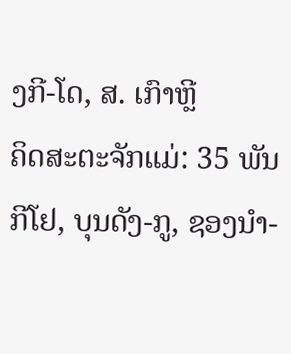ງກີ-ໂດ, ສ. ເກົາຫຼີ
ຄິດສະຕະຈັກແມ່: 35 ພັນກີໂຢ, ບຸນດັງ-ກູ, ຊອງນຳ-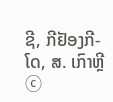ຊີ, ກີຢັອງກີ-ໂດ, ສ. ເກົາຫຼີ
ⓒ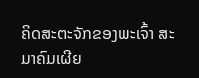ຄິດສະຕະຈັກຂອງພະເຈົ້າ ສະມາຄົມເຜີຍ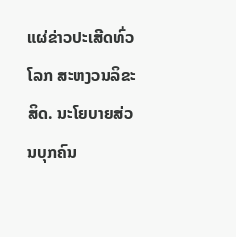ແຜ່ຂ່າວປະເສີດທົ່ວໂລກ ສະຫງວນລິຂະສິດ. ນະໂຍບາຍສ່ວນບຸກຄົນ